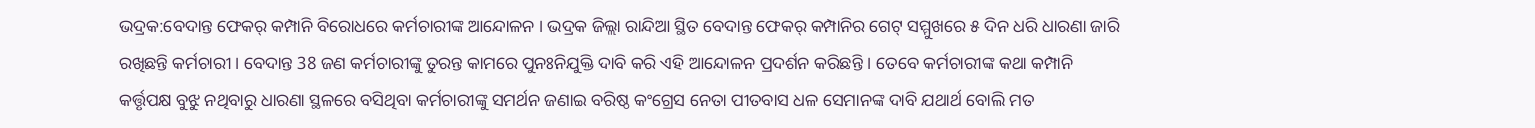ଭଦ୍ରକ:ବେଦାନ୍ତ ଫେକର୍ କମ୍ପାନି ବିରୋଧରେ କର୍ମଚାରୀଙ୍କ ଆନ୍ଦୋଳନ । ଭଦ୍ରକ ଜିଲ୍ଲା ରାନ୍ଦିଆ ସ୍ଥିତ ବେଦାନ୍ତ ଫେକର୍ କମ୍ପାନିର ଗେଟ୍ ସମ୍ମୁଖରେ ୫ ଦିନ ଧରି ଧାରଣା ଜାରି ରଖିଛନ୍ତି କର୍ମଚାରୀ । ବେଦାନ୍ତ 38 ଜଣ କର୍ମଚାରୀଙ୍କୁ ତୁରନ୍ତ କାମରେ ପୁନଃନିଯୁକ୍ତି ଦାବି କରି ଏହି ଆନ୍ଦୋଳନ ପ୍ରଦର୍ଶନ କରିଛନ୍ତି । ତେବେ କର୍ମଚାରୀଙ୍କ କଥା କମ୍ପାନି କର୍ତ୍ତୃପକ୍ଷ ବୁଝୁ ନଥିବାରୁ ଧାରଣା ସ୍ଥଳରେ ବସିଥିବା କର୍ମଚାରୀଙ୍କୁ ସମର୍ଥନ ଜଣାଇ ବରିଷ୍ଠ କଂଗ୍ରେସ ନେତା ପୀତବାସ ଧଳ ସେମାନଙ୍କ ଦାବି ଯଥାର୍ଥ ବୋଲି ମତ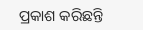ପ୍ରକାଶ କରିଛନ୍ତି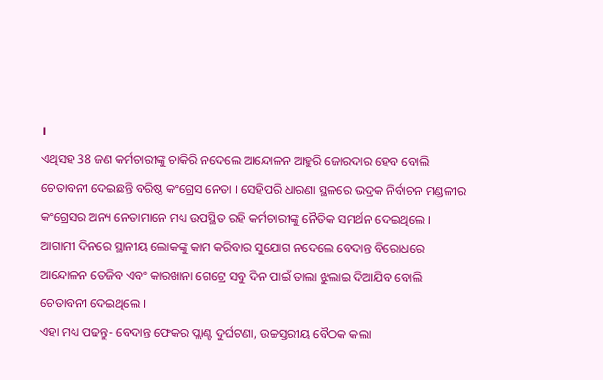।
ଏଥିସହ 38 ଜଣ କର୍ମଚାରୀଙ୍କୁ ଚାକିରି ନଦେଲେ ଆନ୍ଦୋଳନ ଆହୁରି ଜୋରଦାର ହେବ ବୋଲି ଚେତାବନୀ ଦେଇଛନ୍ତି ବରିଷ୍ଠ କଂଗ୍ରେସ ନେତା । ସେହିପରି ଧାରଣା ସ୍ଥଳରେ ଭଦ୍ରକ ନିର୍ବାଚନ ମଣ୍ଡଳୀର କଂଗ୍ରେସର ଅନ୍ୟ ନେତାମାନେ ମଧ୍ୟ ଉପସ୍ଥିତ ରହି କର୍ମଚାରୀଙ୍କୁ ନୈତିକ ସମର୍ଥନ ଦେଇଥିଲେ । ଆଗାମୀ ଦିନରେ ସ୍ଥାନୀୟ ଲୋକଙ୍କୁ କାମ କରିବାର ସୁଯୋଗ ନଦେଲେ ବେଦାନ୍ତ ବିରୋଧରେ ଆନ୍ଦୋଳନ ତେଜିବ ଏବଂ କାରଖାନା ଗେଟ୍ରେ ସବୁ ଦିନ ପାଇଁ ତାଲା ଝୁଲାଇ ଦିଆଯିବ ବୋଲି ଚେତାବନୀ ଦେଇଥିଲେ ।
ଏହା ମଧ୍ୟ ପଢନ୍ତୁ- ବେଦାନ୍ତ ଫେକର ପ୍ଲାଣ୍ଟ ଦୁର୍ଘଟଣା, ଉଚ୍ଚସ୍ତରୀୟ ବୈଠକ କଲା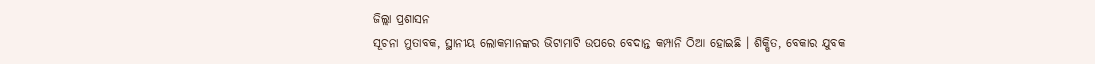ଜିଲ୍ଲା ପ୍ରଶାସନ
ସୂଚନା ମୁତାବକ, ସ୍ଥାନୀୟ ଲୋକମାନଙ୍କର ଭିଟାମାଟି ଉପରେ ବେଦାନ୍ତ କମ୍ପାନି ଠିଆ ହୋଇଛି । ଶିକ୍ଷିତ, ବେକାର ଯୁବକ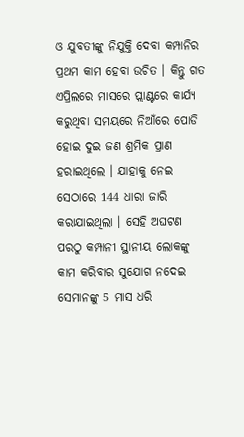ଓ ଯୁବତୀଙ୍କୁ ନିଯୁକ୍ତି ଦେବା କମ୍ପାନିର ପ୍ରଥମ କାମ ହେବା ଉଚିତ । କିନ୍ତୁ ଗତ ଏପ୍ରିଲରେ ମାସରେ ପ୍ଲାଣ୍ଟରେ କାର୍ଯ୍ୟ କରୁଥିବା ସମୟରେ ନିଆଁରେ ପୋଡି ହୋଇ ଦୁଇ ଜଣ ଶ୍ରମିକ ପ୍ରାଣ ହରାଇଥିଲେ । ଯାହାକୁ ନେଇ ସେଠାରେ 144 ଧାରା ଜାରି କରାଯାଇଥିଲା । ସେହି ଅଘଟଣ ପରଠୁ କମ୍ପାନୀ ସ୍ଥାନୀୟ ଲୋକଙ୍କୁ କାମ କରିବାର ସୁଯୋଗ ନଦେଇ ସେମାନଙ୍କୁ 5 ମାସ ଧରି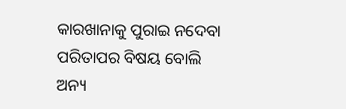କାରଖାନାକୁ ପୁରାଇ ନଦେବା ପରିତାପର ବିଷୟ ବୋଲି ଅନ୍ୟ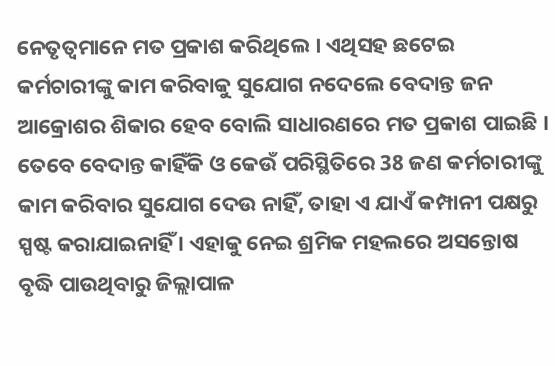ନେତୃତ୍ବମାନେ ମତ ପ୍ରକାଶ କରିଥିଲେ । ଏଥିସହ ଛଟେଇ କର୍ମଚାରୀଙ୍କୁ କାମ କରିବାକୁ ସୁଯୋଗ ନଦେଲେ ବେଦାନ୍ତ ଜନ ଆକ୍ରୋଶର ଶିକାର ହେବ ବୋଲି ସାଧାରଣରେ ମତ ପ୍ରକାଶ ପାଇଛି । ତେବେ ବେଦାନ୍ତ କାହିଁକି ଓ କେଉଁ ପରିସ୍ଥିତିରେ 38 ଜଣ କର୍ମଚାରୀଙ୍କୁ କାମ କରିବାର ସୁଯୋଗ ଦେଉ ନାହିଁ, ତାହା ଏ ଯାଏଁ କମ୍ପାନୀ ପକ୍ଷରୁ ସ୍ପଷ୍ଟ କରାଯାଇନାହିଁ । ଏହାକୁ ନେଇ ଶ୍ରମିକ ମହଲରେ ଅସନ୍ତୋଷ ବୃଦ୍ଧି ପାଉଥିବାରୁ ଜିଲ୍ଲାପାଳ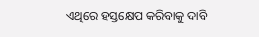ଏଥିରେ ହସ୍ତକ୍ଷେପ କରିବାକୁ ଦାବି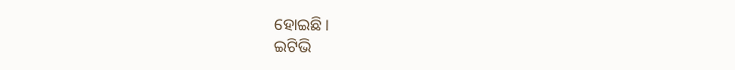ହୋଇଛି ।
ଇଟିଭି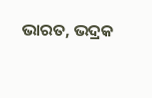ଭାରତ, ଭଦ୍ରକ